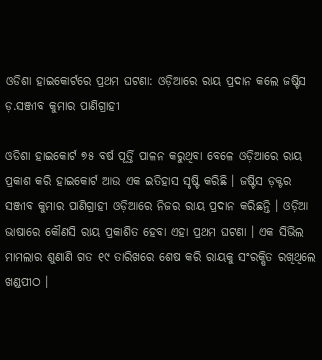ଓଡିଶା ହାଇକୋର୍ଟରେ ପ୍ରଥମ ଘଟଣା: ଓଡ଼ିଆରେ ରାୟ ପ୍ରଦାନ କଲେ ଜଷ୍ଟିସ ଡ଼.ସଞ୍ଜୀବ କୁମାର ପାଣିଗ୍ରାହୀ

ଓଡିଶା ହାଇକୋର୍ଟ ୭୫ ବର୍ଷ ପୂର୍ତ୍ତି ପାଳନ କରୁଥିବା ବେଳେ ଓଡ଼ିଆରେ ରାୟ ପ୍ରକାଶ କରି ହାଇକୋର୍ଟ ଆଉ ଏକ ଇତିହାସ ସୃଷ୍ଟି କରିଛି । ଜଷ୍ଟିସ ଡ଼କ୍ଟର ସଞ୍ଜୀବ କୁମାର ପାଣିଗ୍ରାହୀ ଓଡ଼ିଆରେ ନିଜର ରାୟ ପ୍ରଦାନ କରିଛନ୍ତି । ଓଡ଼ିଆ ଭାଷାରେ କୌଣସି ରାୟ ପ୍ରକାଶିତ ହେବା ଏହା ପ୍ରଥମ ଘଟଣା । ଏକ ସିଭିଲ ମାମଲାର ଶୁଣାଣି ଗତ ୧୯ ତାରିଖରେ ଶେଷ କରି ରାୟକୁ ସଂରକ୍ଷିତ ରଖିଥିଲେ ଖଣ୍ଡପୀଠ ।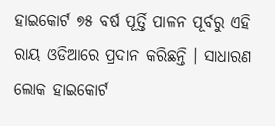ହାଇକୋର୍ଟ ୭୫ ବର୍ଷ ପୂର୍ତ୍ତି ପାଳନ ପୂର୍ବରୁ ଏହି ରାୟ ଓଡିଆରେ ପ୍ରଦାନ କରିଛନ୍ତି । ସାଧାରଣ ଲୋକ ହାଇକୋର୍ଟ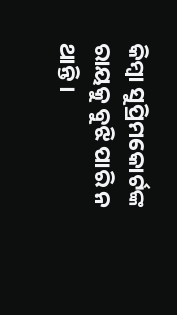କିମ୍ବା ସୁପ୍ରିମକୋର୍ଟଙ୍କ ରାୟକୁ ବୁଝି ପାରି ନ ଥାନ୍ତି ।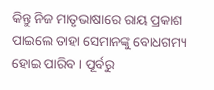କିନ୍ତୁ ନିଜ ମାତୃଭାଷାରେ ରାୟ ପ୍ରକାଶ ପାଇଲେ ତାହା ସେମାନଙ୍କୁ ବୋଧଗମ୍ୟ ହୋଇ ପାରିବ । ପୂର୍ବରୁ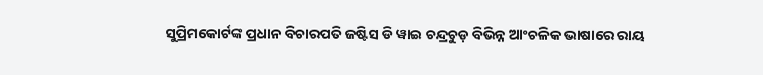ସୁପ୍ରିମକୋର୍ଟଙ୍କ ପ୍ରଧାନ ବିଚାରପତି ଜଷ୍ଟିସ ଡି ୱାଇ ଚନ୍ଦ୍ରଚୁଡ଼ ବିଭିନ୍ନ ଆଂଚଳିକ ଭାଷାରେ ରାୟ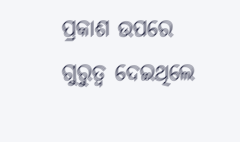ପ୍ରକାଶ ଉପରେ ଗୁରୁତ୍ୱ ଦେଇଥିଲେ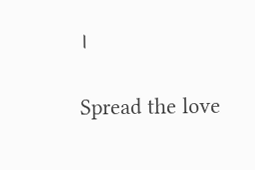।

Spread the love